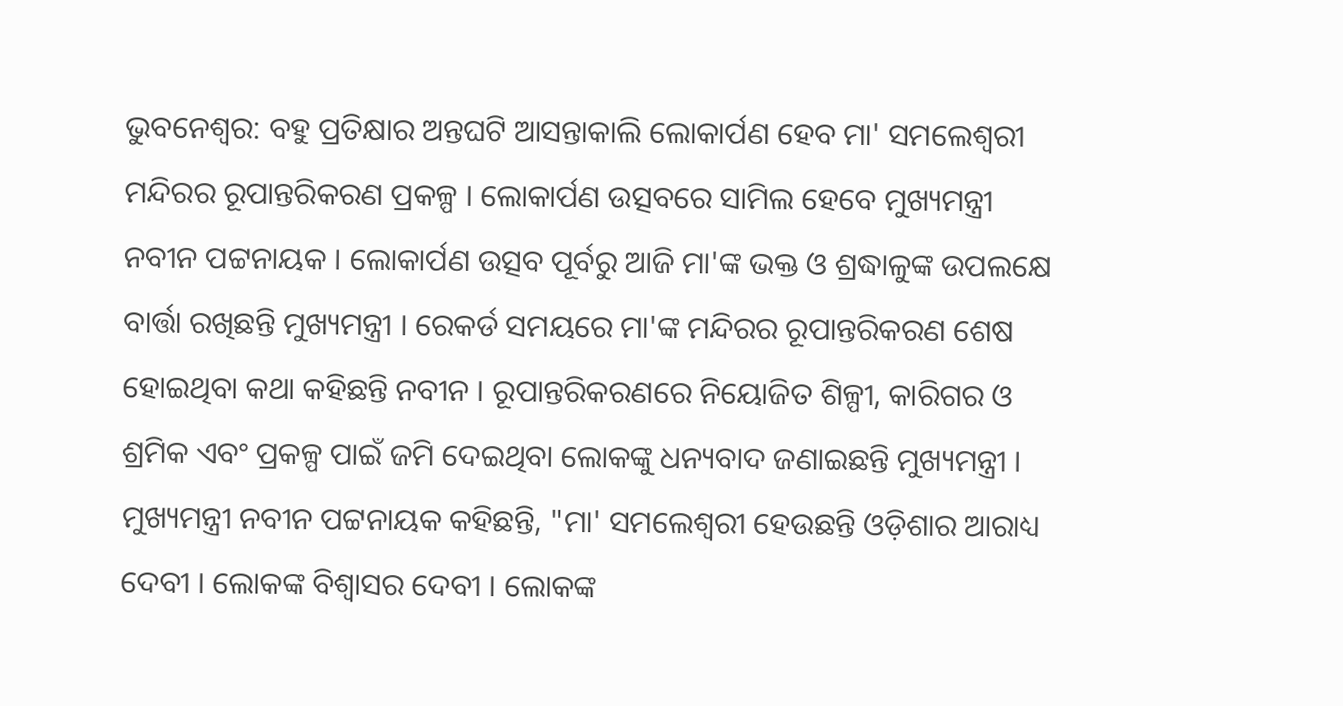ଭୁବନେଶ୍ବର: ବହୁ ପ୍ରତିକ୍ଷାର ଅନ୍ତଘଟି ଆସନ୍ତାକାଲି ଲୋକାର୍ପଣ ହେବ ମା' ସମଲେଶ୍ବରୀ ମନ୍ଦିରର ରୂପାନ୍ତରିକରଣ ପ୍ରକଳ୍ପ । ଲୋକାର୍ପଣ ଉତ୍ସବରେ ସାମିଲ ହେବେ ମୁଖ୍ୟମନ୍ତ୍ରୀ ନବୀନ ପଟ୍ଟନାୟକ । ଲୋକାର୍ପଣ ଉତ୍ସବ ପୂର୍ବରୁ ଆଜି ମା'ଙ୍କ ଭକ୍ତ ଓ ଶ୍ରଦ୍ଧାଳୁଙ୍କ ଉପଲକ୍ଷେ ବାର୍ତ୍ତା ରଖିଛନ୍ତି ମୁଖ୍ୟମନ୍ତ୍ରୀ । ରେକର୍ଡ ସମୟରେ ମା'ଙ୍କ ମନ୍ଦିରର ରୂପାନ୍ତରିକରଣ ଶେଷ ହୋଇଥିବା କଥା କହିଛନ୍ତି ନବୀନ । ରୂପାନ୍ତରିକରଣରେ ନିୟୋଜିତ ଶିଳ୍ପୀ, କାରିଗର ଓ ଶ୍ରମିକ ଏବଂ ପ୍ରକଳ୍ପ ପାଇଁ ଜମି ଦେଇଥିବା ଲୋକଙ୍କୁ ଧନ୍ୟବାଦ ଜଣାଇଛନ୍ତି ମୁଖ୍ୟମନ୍ତ୍ରୀ ।
ମୁଖ୍ୟମନ୍ତ୍ରୀ ନବୀନ ପଟ୍ଟନାୟକ କହିଛନ୍ତି, "ମା' ସମଲେଶ୍ବରୀ ହେଉଛନ୍ତି ଓଡ଼ିଶାର ଆରାଧ୍ୟ ଦେବୀ । ଲୋକଙ୍କ ବିଶ୍ୱାସର ଦେବୀ । ଲୋକଙ୍କ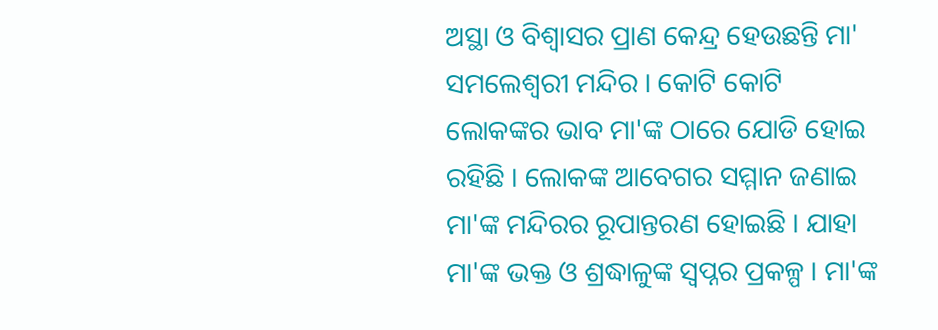ଅସ୍ଥା ଓ ବିଶ୍ଵାସର ପ୍ରାଣ କେନ୍ଦ୍ର ହେଉଛନ୍ତି ମା' ସମଲେଶ୍ବରୀ ମନ୍ଦିର । କୋଟି କୋଟି ଲୋକଙ୍କର ଭାବ ମା'ଙ୍କ ଠାରେ ଯୋଡି ହୋଇ ରହିଛି । ଲୋକଙ୍କ ଆବେଗର ସମ୍ମାନ ଜଣାଇ ମା'ଙ୍କ ମନ୍ଦିରର ରୂପାନ୍ତରଣ ହୋଇଛି । ଯାହା ମା'ଙ୍କ ଭକ୍ତ ଓ ଶ୍ରଦ୍ଧାଳୁଙ୍କ ସ୍ବପ୍ନର ପ୍ରକଳ୍ପ । ମା'ଙ୍କ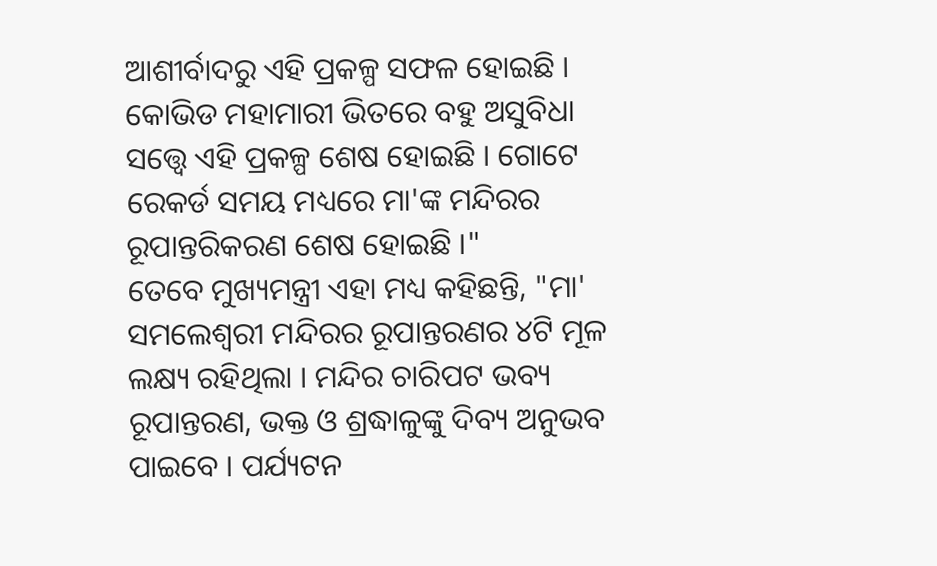ଆଶୀର୍ବାଦରୁ ଏହି ପ୍ରକଳ୍ପ ସଫଳ ହୋଇଛି । କୋଭିଡ ମହାମାରୀ ଭିତରେ ବହୁ ଅସୁବିଧା ସତ୍ତ୍ବେ ଏହି ପ୍ରକଳ୍ପ ଶେଷ ହୋଇଛି । ଗୋଟେ ରେକର୍ଡ ସମୟ ମଧ୍ୟରେ ମା'ଙ୍କ ମନ୍ଦିରର ରୂପାନ୍ତରିକରଣ ଶେଷ ହୋଇଛି ।"
ତେବେ ମୁଖ୍ୟମନ୍ତ୍ରୀ ଏହା ମଧ୍ୟ କହିଛନ୍ତି, "ମା' ସମଲେଶ୍ବରୀ ମନ୍ଦିରର ରୂପାନ୍ତରଣର ୪ଟି ମୂଳ ଲକ୍ଷ୍ୟ ରହିଥିଲା । ମନ୍ଦିର ଚାରିପଟ ଭବ୍ୟ ରୂପାନ୍ତରଣ, ଭକ୍ତ ଓ ଶ୍ରଦ୍ଧାଳୁଙ୍କୁ ଦିବ୍ୟ ଅନୁଭବ ପାଇବେ । ପର୍ଯ୍ୟଟନ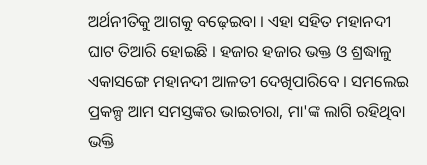ଅର୍ଥନୀତିକୁ ଆଗକୁ ବଢ଼େଇବା । ଏହା ସହିତ ମହାନଦୀ ଘାଟ ତିଆରି ହୋଇଛି । ହଜାର ହଜାର ଭକ୍ତ ଓ ଶ୍ରଦ୍ଧାଳୁ ଏକାସଙ୍ଗେ ମହାନଦୀ ଆଳତୀ ଦେଖିପାରିବେ । ସମଲେଇ ପ୍ରକଳ୍ପ ଆମ ସମସ୍ତଙ୍କର ଭାଇଚାରା, ମା'ଙ୍କ ଲାଗି ରହିଥିବା ଭକ୍ତି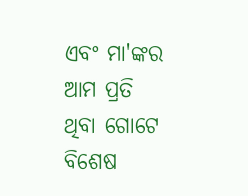ଏବଂ ମା'ଙ୍କର ଆମ ପ୍ରତି ଥିବା ଗୋଟେ ବିଶେଷ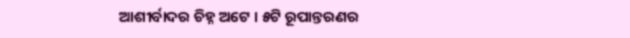ଆଶୀର୍ବାଦର ଚିହ୍ନ ଅଟେ । ୫ଟି ରୂପାନ୍ତରଣର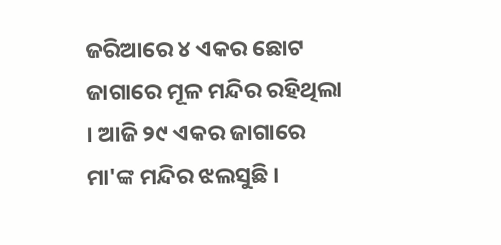ଜରିଆରେ ୪ ଏକର ଛୋଟ ଜାଗାରେ ମୂଳ ମନ୍ଦିର ରହିଥିଲା । ଆଜି ୨୯ ଏକର ଜାଗାରେ ମା'ଙ୍କ ମନ୍ଦିର ଝଲସୁଛି ।